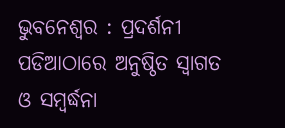ଭୁବନେଶ୍ୱର : ପ୍ରଦର୍ଶନୀ ପଡିଆଠାରେ ଅନୁଷ୍ଠିତ ସ୍ୱାଗତ ଓ ସମ୍ବର୍ଦ୍ଧନା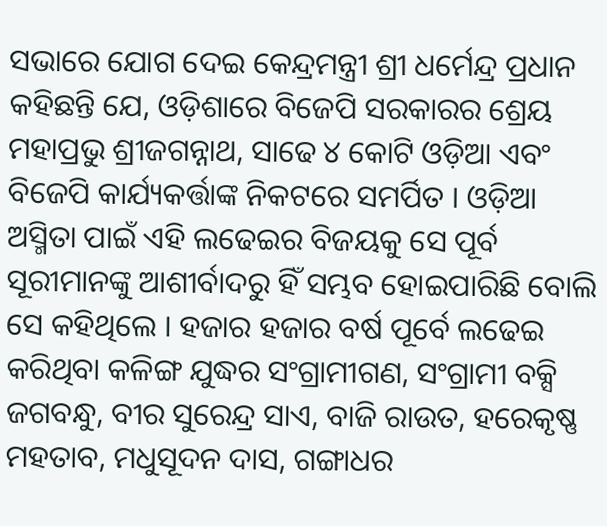ସଭାରେ ଯୋଗ ଦେଇ କେନ୍ଦ୍ରମନ୍ତ୍ରୀ ଶ୍ରୀ ଧର୍ମେନ୍ଦ୍ର ପ୍ରଧାନ କହିଛନ୍ତି ଯେ, ଓଡ଼ିଶାରେ ବିଜେପି ସରକାରର ଶ୍ରେୟ ମହାପ୍ରଭୁ ଶ୍ରୀଜଗନ୍ନାଥ, ସାଢେ ୪ କୋଟି ଓଡ଼ିଆ ଏବଂ ବିଜେପି କାର୍ଯ୍ୟକର୍ତ୍ତାଙ୍କ ନିକଟରେ ସମର୍ପିତ । ଓଡ଼ିଆ ଅସ୍ମିତା ପାଇଁ ଏହି ଲଢେଇର ବିଜୟକୁ ସେ ପୂର୍ବ ସୂରୀମାନଙ୍କୁ ଆଶୀର୍ବାଦରୁ ହିଁ ସମ୍ଭବ ହୋଇପାରିଛି ବୋଲି ସେ କହିଥିଲେ । ହଜାର ହଜାର ବର୍ଷ ପୂର୍ବେ ଲଢେଇ କରିଥିବା କଳିଙ୍ଗ ଯୁଦ୍ଧର ସଂଗ୍ରାମୀଗଣ, ସଂଗ୍ରାମୀ ବକ୍ସି ଜଗବନ୍ଧୁ, ବୀର ସୁରେନ୍ଦ୍ର ସାଏ, ବାଜି ରାଉତ, ହରେକୃଷ୍ଣ ମହତାବ, ମଧୁସୂଦନ ଦାସ, ଗଙ୍ଗାଧର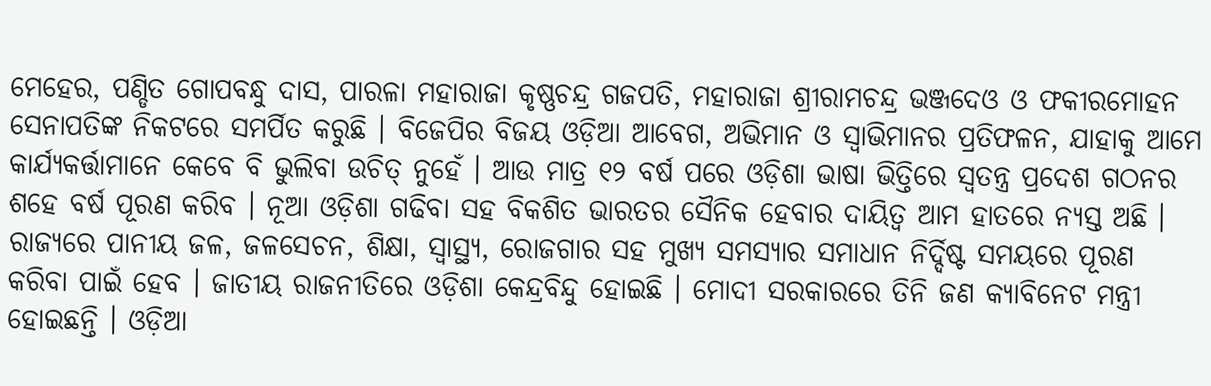ମେହେର, ପଣ୍ଡିତ ଗୋପବନ୍ଧୁ ଦାସ, ପାରଳା ମହାରାଜା କୃଷ୍ଣଚନ୍ଦ୍ର ଗଜପତି, ମହାରାଜା ଶ୍ରୀରାମଚନ୍ଦ୍ର ଭଞ୍ଜଦେଓ ଓ ଫକୀରମୋହନ ସେନାପତିଙ୍କ ନିକଟରେ ସମର୍ପିତ କରୁଛି । ବିଜେପିର ବିଜୟ ଓଡ଼ିଆ ଆବେଗ, ଅଭିମାନ ଓ ସ୍ୱାଭିମାନର ପ୍ରତିଫଳନ, ଯାହାକୁ ଆମେ କାର୍ଯ୍ୟକର୍ତ୍ତାମାନେ କେବେ ବି ଭୁଲିବା ଉଚିତ୍ ନୁହେଁ । ଆଉ ମାତ୍ର ୧୨ ବର୍ଷ ପରେ ଓଡ଼ିଶା ଭାଷା ଭିତ୍ତିରେ ସ୍ୱତନ୍ତ୍ର ପ୍ରଦେଶ ଗଠନର ଶହେ ବର୍ଷ ପୂରଣ କରିବ । ନୂଆ ଓଡ଼ିଶା ଗଢିବା ସହ ବିକଶିତ ଭାରତର ସୈନିକ ହେବାର ଦାୟିତ୍ୱ ଆମ ହାତରେ ନ୍ୟସ୍ତ ଅଛି । ରାଜ୍ୟରେ ପାନୀୟ ଜଳ, ଜଳସେଚନ, ଶିକ୍ଷା, ସ୍ୱାସ୍ଥ୍ୟ, ରୋଜଗାର ସହ ମୁଖ୍ୟ ସମସ୍ୟାର ସମାଧାନ ନିର୍ଦ୍ଦିଷ୍ଟ ସମୟରେ ପୂରଣ କରିବା ପାଇଁ ହେବ । ଜାତୀୟ ରାଜନୀତିରେ ଓଡ଼ିଶା କେନ୍ଦ୍ରବିନ୍ଦୁ ହୋଇଛି । ମୋଦୀ ସରକାରରେ ତିନି ଜଣ କ୍ୟାବିନେଟ ମନ୍ତ୍ରୀ ହୋଇଛନ୍ତି । ଓଡ଼ିଆ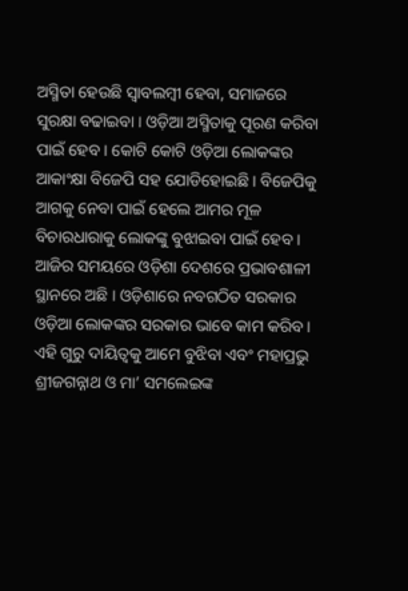ଅସ୍ମିତା ହେଉଛି ସ୍ୱାବଲମ୍ବୀ ହେବା, ସମାଜରେ ସୁରକ୍ଷା ବଢାଇବା । ଓଡ଼ିଆ ଅସ୍ମିତାକୁ ପୂରଣ କରିବା ପାଇଁ ହେବ । କୋଟି କୋଟି ଓଡ଼ିଆ ଲୋକଙ୍କର ଆକାଂକ୍ଷା ବିଜେପି ସହ ଯୋଡିହୋଇଛି । ବିଜେପିକୁ ଆଗକୁ ନେବା ପାଇଁ ହେଲେ ଆମର ମୂଳ ବିଚାରଧାରାକୁ ଲୋକଙ୍କୁ ବୁଝାଇବା ପାଇଁ ହେବ । ଆଜିର ସମୟରେ ଓଡ଼ିଶା ଦେଶରେ ପ୍ରଭାବଶାଳୀ ସ୍ଥାନରେ ଅଛି । ଓଡ଼ିଶାରେ ନବଗଠିତ ସରକାର ଓଡ଼ିଆ ଲୋକଙ୍କର ସରକାର ଭାବେ କାମ କରିବ । ଏହି ଗୁରୁ ଦାୟିତ୍ୱକୁ ଆମେ ବୁଝିବା ଏବଂ ମହାପ୍ରଭୁ ଶ୍ରୀଜଗନ୍ନାଥ ଓ ମା’ ସମଲେଇଙ୍କ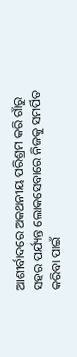ଆଶୀର୍ବାଦରେ ଅକଥନୀୟ ପରିଶ୍ରମ କରି ଗାଁରୁ ସହର ପର୍ଯ୍ୟନ୍ତ ଲୋକସେବାରେ ନିଜକୁ ସମର୍ପିତ କରିବା ପାଇଁ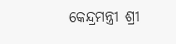କେନ୍ଦ୍ରମନ୍ତ୍ରୀ ଶ୍ରୀ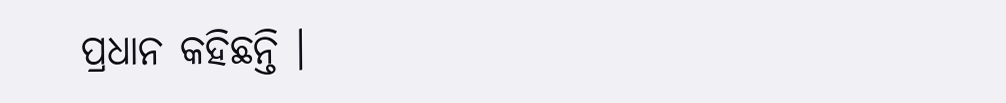ପ୍ରଧାନ କହିଛନ୍ତି ।